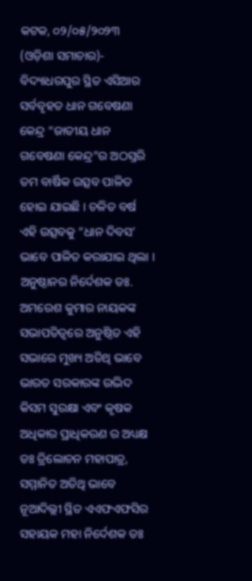କଟକ, ୦୨/୦୫/୨୦୨୩ (ଓଡ଼ିଶା ସମାଚାର)- ବିଦ୍ୟାଧରପୁର ସ୍ଥିତ ଏସିଆର ସର୍ବବୃହତ ଧାନ ଗବେଷଣା କେନ୍ଦ୍ର “ଜାତୀୟ ଧାନ ଗବେଷଣା କେନ୍ଦ୍ର”ର ଅଠସ୍ତରି ତମ ବାର୍ଷିକ ଉତ୍ସବ ପାଳିତ ହୋଇ ଯାଇଛି । ଚଳିତ ବର୍ଷ ଏହି ଉତ୍ସବକୁ “ଧାନ ଦିବସ’ ଭାବେ ପାଳିତ କରାଯାଇ ଥିଲା । ଅନୁଷ୍ଠାନର ନିର୍ଦେଶକ ଡଃ. ଅମରେଶ କୁମାର ନାୟକଙ୍କ ସଭାପତିତ୍ବରେ ଅନୁଷ୍ଠିତ ଏହି ସଭାରେ ମୁଖ୍ୟ ଅତିଥି ଭାବେ ଭାରତ ସରକାରଙ୍କ ଉଦ୍ଭିଦ କିସମ ସୁରକ୍ଷା ଏବଂ କୃଷକ ଅଧିକାର ପ୍ରାଧିକରଣ ର ଅଧ୍ୟକ୍ଷ ଡଃ ତ୍ରିଲୋଚନ ମହାପାତ୍ର, ସମ୍ମାନିତ ଅତିଥି ଭାବେ ନୂଆଦିଲ୍ଲୀ ସ୍ଥିତ ଏଏଫଏଫସିର ସହାୟକ ମହା ନିର୍ଦେଶକ ଡଃ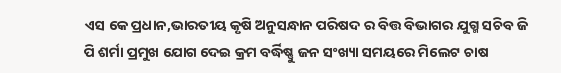ଏସ କେ ପ୍ରଧାନ,ଭାରତୀୟ କୃଷି ଅନୁସନ୍ଧାନ ପରିଷଦ ର ବିତ୍ତ ବିଭାଗର ଯୁଗ୍ମ ସଚିବ ଜି ପି ଶର୍ମା ପ୍ରମୁଖ ଯୋଗ ଦେଇ କ୍ରମ ବର୍ଦ୍ଧିଷ୍ଣୁ ଜନ ସଂଖ୍ୟା ସମୟରେ ମିଲେଟ ଚାଷ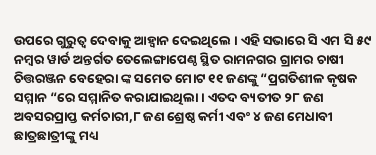ଉପରେ ଗୁରୁତ୍ୱ ଦେବାକୁ ଆହ୍ୱାନ ଦେଇଥିଲେ । ଏହି ସଭାରେ ସି ଏମ ସି ୫୯ ନମ୍ବର ୱାର୍ଡ ଅନ୍ତର୍ଗତ ତେଲେଙ୍ଗାପେଣ୍ଠ ସ୍ଥିତ ରାମନଗର ଗ୍ରାମର ଚାଷୀ ଚିତ୍ତରଞ୍ଜନ ବେହେରା ଙ୍କ ସମେତ ମୋଟ ୧୧ ଜଣଙ୍କୁ “ପ୍ରଗତିଶୀଳ କୃଷକ ସମ୍ମାନ “ରେ ସମ୍ମାନିତ କରାଯାଇଥିଲା । ଏତଦ ବ୍ୟତୀତ ୨୮ ଜଣ ଅବସରପ୍ରାପ୍ତ କର୍ମଚାରୀ,୮ ଜଣ ଶ୍ରେଷ୍ଠ କର୍ମୀ ଏବଂ ୪ ଜଣ ମେଧାବୀ ଛାତ୍ରଛାତ୍ରୀଙ୍କୁ ମଧ୍ୟ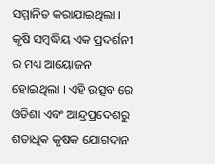ସମ୍ମାନିତ କରାଯାଇଥିଲା । କୃଷି ସମ୍ବଦ୍ଧିୟ ଏକ ପ୍ରଦର୍ଶନୀ ର ମଧ୍ୟ ଆୟୋଜନ ହୋଇଥିଲା । ଏହି ଉତ୍ସବ ରେ ଓଡିଶା ଏବଂ ଆନ୍ଦ୍ରପ୍ରଦେଶରୁ ଶତାଧିକ କୃଷକ ଯୋଗଦାନ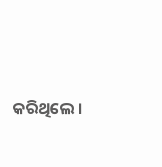କରିଥିଲେ ।